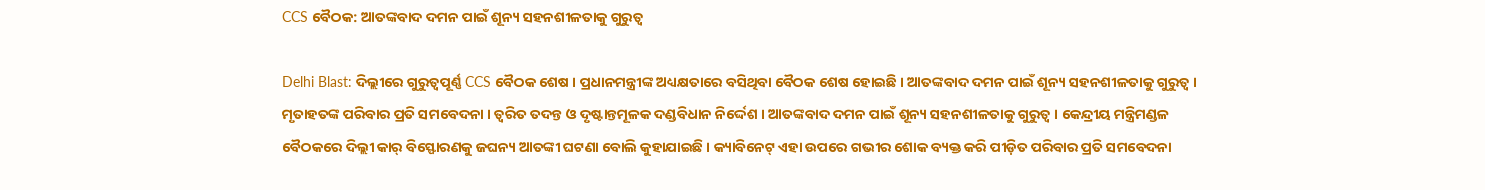CCS ବୈଠକ: ଆତଙ୍କବାଦ ଦମନ ପାଇଁ ଶୂନ୍ୟ ସହନଶୀଳତାକୁ ଗୁରୁତ୍ବ

Delhi Blast: ଦିଲ୍ଲୀରେ ଗୁରୁତ୍ବପୂର୍ଣ୍ଣ CCS ବୈଠକ ଶେଷ । ପ୍ରଧାନମନ୍ତ୍ରୀଙ୍କ ଅଧ୍ୟକ୍ଷତାରେ ବସିଥିବା ବୈଠକ ଶେଷ ହୋଇଛି । ଆତଙ୍କବାଦ ଦମନ ପାଇଁ ଶୂନ୍ୟ ସହନଶୀଳତାକୁ ଗୁରୁତ୍ବ । ମୃତାହତଙ୍କ ପରିବାର ପ୍ରତି ସମବେଦନା । ତ୍ବରିତ ତଦନ୍ତ ଓ ଦୃଷ୍ଟାନ୍ତମୂଳକ ଦଣ୍ଡବିଧାନ ନିର୍ଦ୍ଦେଶ । ଆତଙ୍କବାଦ ଦମନ ପାଇଁ ଶୂନ୍ୟ ସହନଶୀଳତାକୁ ଗୁରୁତ୍ବ । କେନ୍ଦ୍ରୀୟ ମନ୍ତ୍ରିମଣ୍ଡଳ ବୈଠକରେ ଦିଲ୍ଲୀ କାର୍ ବିସ୍ଫୋରଣକୁ ଜଘନ୍ୟ ଆତଙ୍କୀ ଘଟଣା ବୋଲି କୁହାଯାଇଛି । କ୍ୟାବିନେଟ୍ ଏହା ଉପରେ ଗଭୀର ଶୋକ ବ୍ୟକ୍ତ କରି ପୀଡ଼ିତ ପରିବାର ପ୍ରତି ସମବେଦନା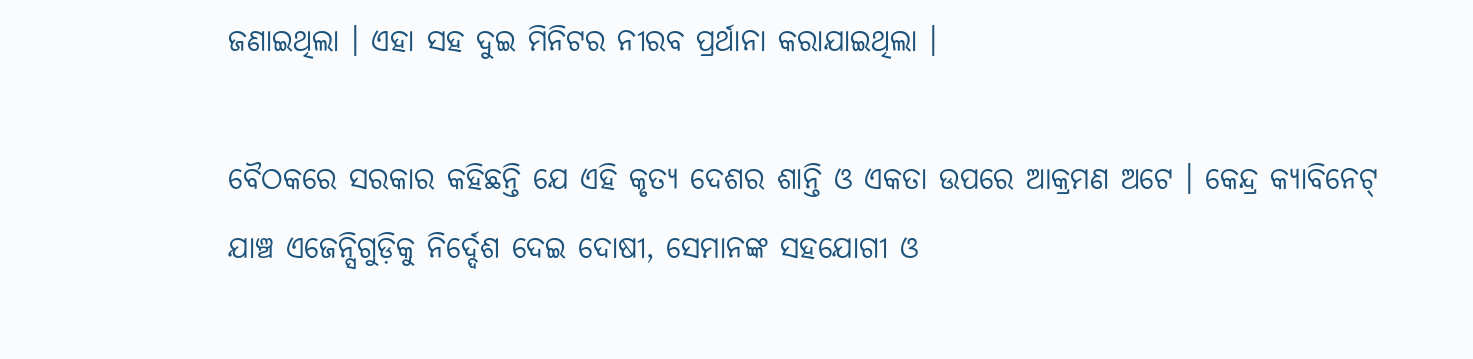ଜଣାଇଥିଲା । ଏହା ସହ ଦୁଇ ମିନିଟର ନୀରବ ପ୍ରର୍ଥାନା କରାଯାଇଥିଲା ।

ବୈଠକରେ ସରକାର କହିଛନ୍ତି ଯେ ଏହି କୃତ୍ୟ ଦେଶର ଶାନ୍ତି ଓ ଏକତା ଉପରେ ଆକ୍ରମଣ ଅଟେ । କେନ୍ଦ୍ର କ୍ୟାବିନେଟ୍ ଯାଞ୍ଚ ଏଜେନ୍ସିଗୁଡ଼ିକୁ ନିର୍ଦ୍ଦେଶ ଦେଇ ଦୋଷୀ, ସେମାନଙ୍କ ସହଯୋଗୀ ଓ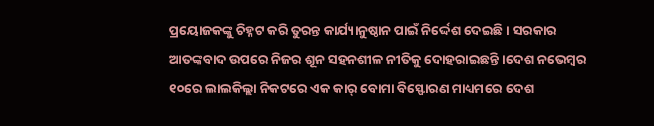ପ୍ରୟୋଜକଙ୍କୁ ଚିହ୍ନଟ କରି ତୁରନ୍ତ କାର୍ଯ୍ୟାନୁଷ୍ଠାନ ପାଇଁ ନିର୍ଦ୍ଦେଶ ଦେଇଛି । ସରକାର ଆତଙ୍କବାଦ ଉପରେ ନିଜର ଶୂନ ସହନଶୀଳ ନୀତିକୁ ଦୋହରାଇଛନ୍ତି ।ଦେଶ ନଭେମ୍ବର ୧୦ରେ ଲାଲକିଲ୍ଲା ନିକଟରେ ଏକ କାର୍ ବୋମା ବିସ୍ଫୋରଣ ମାଧ୍ୟମରେ ଦେଶ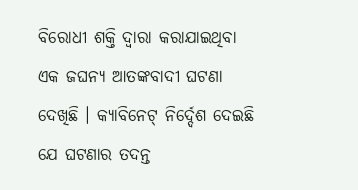ବିରୋଧୀ ଶକ୍ତି ଦ୍ୱାରା କରାଯାଇଥିବା ଏକ ଜଘନ୍ୟ ଆତଙ୍କବାଦୀ ଘଟଣା ଦେଖିଛି । କ୍ୟାବିନେଟ୍ ନିର୍ଦ୍ଦେଶ ଦେଇଛି ଯେ ଘଟଣାର ତଦନ୍ତ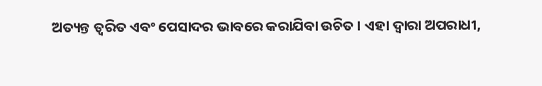ଅତ୍ୟନ୍ତ ତ୍ୱରିତ ଏବଂ ପେସାଦର ଭାବରେ କରାଯିବା ଉଚିତ । ଏହା ଦ୍ଵାରା ଅପରାଧୀ,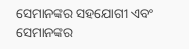ସେମାନଙ୍କର ସହଯୋଗୀ ଏବଂ ସେମାନଙ୍କର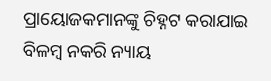ପ୍ରାୟୋଜକମାନଙ୍କୁ ଚିହ୍ନଟ କରାଯାଇ ବିଳମ୍ବ ନକରି ନ୍ୟାୟ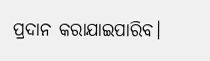ପ୍ରଦାନ କରାଯାଇପାରିବ।